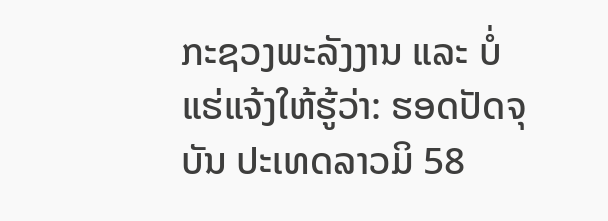ກະຊວງພະລັງງານ ແລະ ບໍ່ແຮ່ແຈ້ງໃຫ້ຮູ້ວ່າ: ຮອດປັດຈຸບັນ ປະເທດລາວມິ 58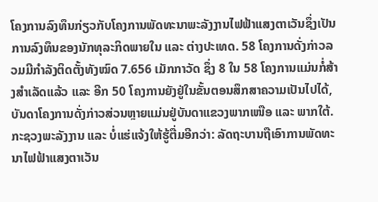ໂຄງການລົງທຶນກ່ຽວກັບໂຄງການພັດທະນາພະລັງງານໄຟຟ້າແສງຕາເວັນຊຶ່ງເປັນການລົງທຶນຂອງນັກທຸລະກິດພາຍໃນ ແລະ ຕ່າງປະເທດ. 58 ໂຄງການດັ່ງກ່າວລວມມີກຳລັງຕິດຕັ້ງທັງໝົດ 7.656 ເມັກກາວັດ ຊຶ່ງ 8 ໃນ 58 ໂຄງການແມ່ນກໍ່ສ້າງສຳເລັດແລ້ວ ແລະ ອີກ 50 ໂຄງການຍັງຢູ່ໃນຂັ້ນຕອນສຶກສາຄວາມເປັນໄປໄດ້, ບັນດາໂຄງການດັ່ງກ່າວສ່ວນຫຼາຍແມ່ນຢູ່ບັນດາແຂວງພາກເໜືອ ແລະ ພາກໃຕ້.
ກະຊວງພະລັງງານ ແລະ ບໍ່ແຮ່ແຈ້ງໃຫ້ຮູ້ຕື່ມອີກວ່າ: ລັດຖະບານຖືເອົາການພັດທະນາໄຟຟ້າແສງຕາເວັນ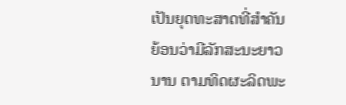ເປັນຍຸດທະສາດທີ່ສໍາຄັນຍ້ອນວ່າມີລັກສະນະຍາວນານ ຕາມທິດຜະລິດພະ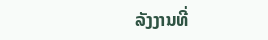ລັງງານທີ່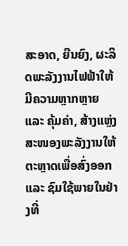ສະອາດ, ຍືນຍົງ, ຜະລິດພະລັງງານໄຟຟ້າໃຫ້ມີຄວາມຫຼາກຫຼາຍ ແລະ ຄຸ້ມຄ່າ, ສ້າງແຫຼ່ງສະໜອງພະລັງງານໃຫ້ຕະຫຼາດເພື່ອສົ່ງອອກ ແລະ ຊົມໃຊ້ພາຍໃນຢ່າງທີ່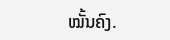ໝັ້ນຄົງ.